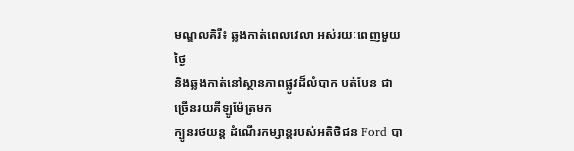មណ្ឌលគិរី៖ ឆ្លងកាត់ពេលវេលា អស់រយៈពេញមួយថ្ងៃ
និងឆ្លងកាត់នៅស្ថានភាពផ្លូវដ៏លំបាក បត់បែន ជាច្រើនរយគីឡូម៉ែត្រមក
ក្បូនរថយន្ត ដំណើរកម្សាន្តរបស់អតិថិជន Ford បា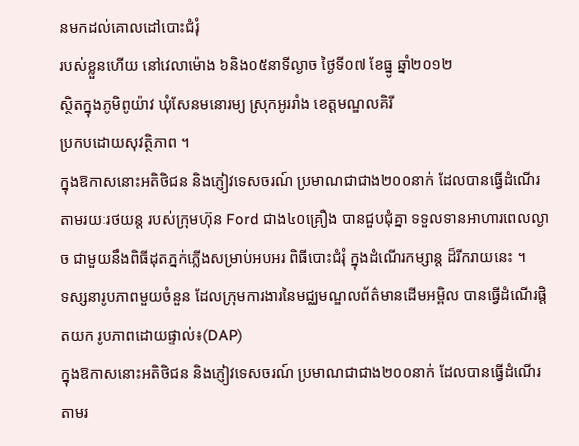នមកដល់គោលដៅបោះជំរុំ
របស់ខ្លួនហើយ នៅវេលាម៉ោង ៦និង០៥នាទីល្ងាច ថ្ងៃទី០៧ ខែធ្នូ ឆ្នាំ២០១២
សិ្ថតក្នុងភូមិពូយ៉ាវ ឃុំសែនមនោរម្យ ស្រុកអូររាំង ខេត្តមណ្ឌលគិរី
ប្រកបដោយសុវត្ថិភាព ។
ក្នុងឱកាសនោះអតិថិជន និងភ្ញៀវទេសចរណ៍ ប្រមាណជាជាង២០០នាក់ ដែលបានធ្វើដំណើរ តាមរយៈរថយន្ត របស់ក្រុមហ៊ុន Ford ជាង៤០គ្រឿង បានជួបជុំគ្នា ទទួលទានអាហារពេលល្ងាច ជាមួយនឹងពិធីដុតភ្នក់ភ្លើងសម្រាប់អបអរ ពិធីបោះជំរុំ ក្នុងដំណើរកម្សាន្ត ដ៏រីករាយនេះ ។
ទស្សនារូបភាពមួយចំនួន ដែលក្រុមការងារនៃមជ្ឈមណ្ឌលព័ត៌មានដើមអម្ពិល បានធ្វើដំណើរផ្តិតយក រូបភាពដោយផ្ទាល់៖(DAP)
ក្នុងឱកាសនោះអតិថិជន និងភ្ញៀវទេសចរណ៍ ប្រមាណជាជាង២០០នាក់ ដែលបានធ្វើដំណើរ តាមរ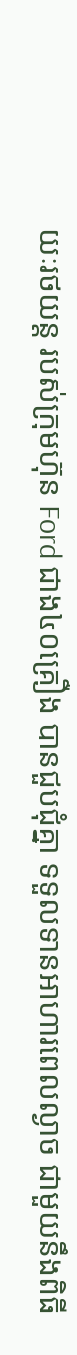យៈរថយន្ត របស់ក្រុមហ៊ុន Ford ជាង៤០គ្រឿង បានជួបជុំគ្នា ទទួលទានអាហារពេលល្ងាច ជាមួយនឹងពិធី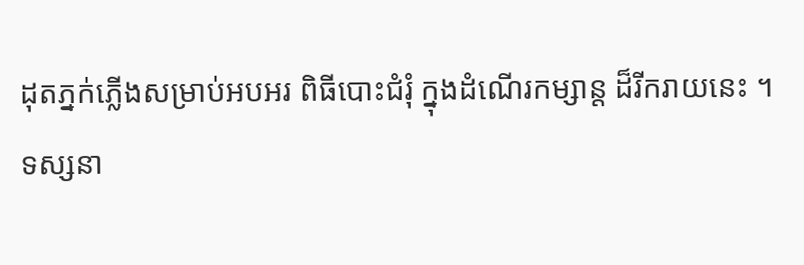ដុតភ្នក់ភ្លើងសម្រាប់អបអរ ពិធីបោះជំរុំ ក្នុងដំណើរកម្សាន្ត ដ៏រីករាយនេះ ។
ទស្សនា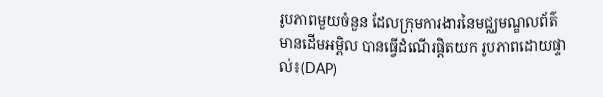រូបភាពមួយចំនួន ដែលក្រុមការងារនៃមជ្ឈមណ្ឌលព័ត៌មានដើមអម្ពិល បានធ្វើដំណើរផ្តិតយក រូបភាពដោយផ្ទាល់៖(DAP)